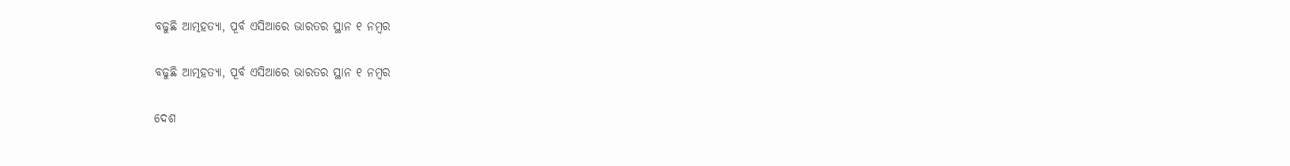ବଢୁଛି ଆତ୍ମହତ୍ୟା, ପୂର୍ବ ଏସିଆରେ ଭାରତର ସ୍ଥାନ ୧ ନମ୍ବର

ବଢୁଛି ଆତ୍ମହତ୍ୟା, ପୂର୍ବ ଏସିଆରେ ଭାରତର ସ୍ଥାନ ୧ ନମ୍ବର

ଦେଶ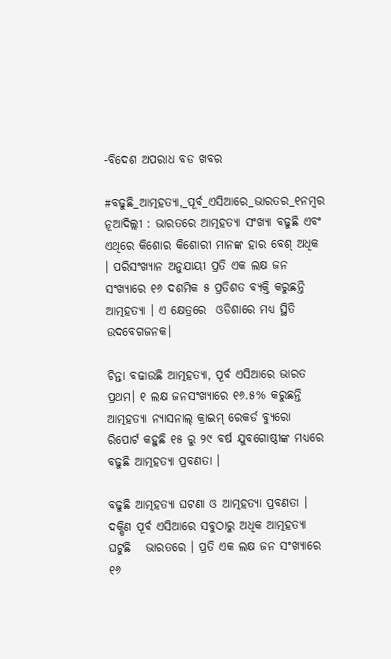-ବିଦେଶ ଅପରାଧ ବଡ ଖବର

#ବଢୁଛି_ଆତ୍ମହତ୍ୟା,_ପୂର୍ବ_ଏସିଆରେ_ଭାରତର_୧ନମ୍ବର   ନୂଆଦିଲ୍ଲୀ : ଭାରତରେ ଆତ୍ମହତ୍ୟା ସଂଖ୍ୟା ବଢୁଛି ଏବଂ ଏଥିରେ କିଶୋର କିଶୋରୀ ମାନଙ୍କ ହାର ବେଶ୍ ଅଧିକ । ପରିସଂଖ୍ୟାନ ଅନୁଯାୟୀ ପ୍ରତି ଏକ ଲକ୍ଷ ଜନ ସଂଖ୍ୟାରେ ୧୬ ଦଶମିକ ୫ ପ୍ରତିଶତ ବ୍ୟକ୍ତି କରୁଛନ୍ତି ଆତ୍ମହତ୍ୟା । ଏ କ୍ଷେତ୍ରରେ  ଓଡିଶାରେ ମଧ୍ୟ ସ୍ଥିତି ଉଦବେଗଜନକ।

ଚିନ୍ତା ବଢାଉଛି ଆତ୍ମହତ୍ୟା, ପୂର୍ବ ଏସିଆରେ ଭାରତ ପ୍ରଥମ। ୧ ଲକ୍ଷ ଜନସଂଖ୍ୟାରେ ୧୬.୫% କରୁଛନ୍ତି ଆତ୍ମହତ୍ୟା ନ୍ୟାସନାଲ୍ କ୍ରାଇମ୍ ରେକର୍ଡ ବ୍ୟୁରୋ ରିପୋର୍ଟ କହୁଛି ୧୫ ରୁ ୨୯ ବର୍ଷ ଯୁବଗୋଷ୍ଠୀଙ୍କ ମଧ୍ୟରେ ବଢୁଛି ଆତ୍ମହତ୍ୟା ପ୍ରବଣତା ।

ବଢୁଛି ଆତ୍ମହତ୍ୟା ଘଟଣା ଓ ଆତ୍ମହତ୍ୟା ପ୍ରବଣତା । ଦକ୍ଷିଣ ପୂର୍ବ ଏସିଆରେ ସବୁଠାରୁ ଅଧିକ ଆତ୍ମହତ୍ୟା ଘଟୁଛି   ଭାରତରେ । ପ୍ରତି ଏକ ଲକ୍ଷ ଜନ ସଂଖ୍ୟାରେ ୧୬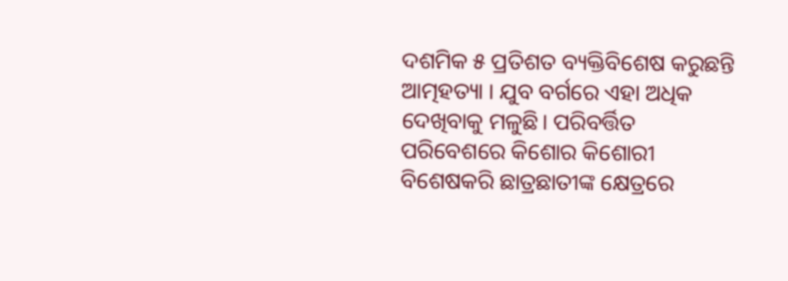ଦଶମିକ ୫ ପ୍ରତିଶତ ବ୍ୟକ୍ତିବିଶେଷ କରୁଛନ୍ତି ଆତ୍ମହତ୍ୟା । ଯୁବ ବର୍ଗରେ ଏହା ଅଧିକ ଦେଖିବାକୁ ମଳୁଛି। ପରିବର୍ତ୍ତିତ ପରିବେଶରେ କିଶୋର କିଶୋରୀ ବିଶେଷକରି ଛାତ୍ରଛାତୀଙ୍କ କ୍ଷେତ୍ରରେ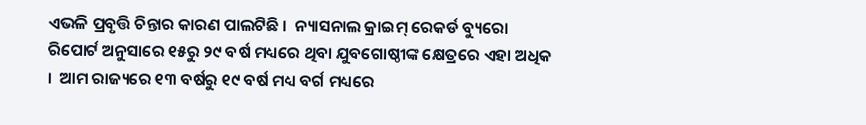ଏଭଳି ପ୍ରବୃତ୍ତି ଚିନ୍ତାର କାରଣ ପାଲଟିଛି ।  ନ୍ୟାସନାଲ କ୍ରାଇମ୍ ରେକର୍ଡ ବ୍ୟୁରୋ ରିପୋର୍ଟ ଅନୁସାରେ ୧୫ରୁ ୨୯ ବର୍ଷ ମଧ୍ୟରେ ଥିବା ଯୁବଗୋଷ୍ଠୀଙ୍କ କ୍ଷେତ୍ରରେ ଏହା ଅଧିକ ।  ଆମ ରାଜ୍ୟରେ ୧୩ ବର୍ଷରୁ ୧୯ ବର୍ଷ ମଧ୍ୟ ବର୍ଗ ମଧ୍ୟରେ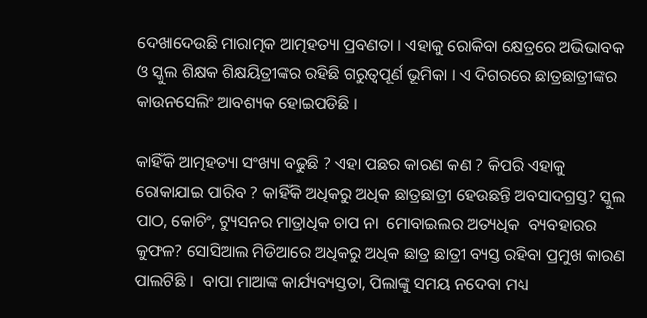ଦେଖାଦେଉଛି ମାରାତ୍ମକ ଆତ୍ମହତ୍ୟା ପ୍ରବଣତା । ଏହାକୁ ରୋକିବା କ୍ଷେତ୍ରରେ ଅଭିଭାବକ ଓ ସ୍କୁଲ ଶିକ୍ଷକ ଶିକ୍ଷୟିତ୍ରୀଙ୍କର ରହିଛି ଗରୁତ୍ବପୂର୍ଣ ଭୂମିକା । ଏ ଦିଗରରେ ଛାତ୍ରଛାତ୍ରୀଙ୍କର କାଉନସେଲିଂ ଆବଶ୍ୟକ ହୋଇପଡିଛି ।

କାହିଁକି ଆତ୍ମହତ୍ୟା ସଂଖ୍ୟା ବଢୁଛି ? ଏହା ପଛର କାରଣ କଣ ? କିପରି ଏହାକୁ ରୋକାଯାଇ ପାରିବ ? କାହିଁକି ଅଧିକରୁ ଅଧିକ ଛାତ୍ରଛାତ୍ରୀ ହେଉଛନ୍ତି ଅବସାଦଗ୍ରସ୍ତ? ସ୍କୁଲ ପାଠ, କୋଚିଂ, ଟ୍ୟୁସନର ମାତ୍ରାଧିକ ଚାପ ନା  ମୋବାଇଲର ଅତ୍ୟଧିକ  ବ୍ୟବହାରର କୁଫଳ? ସୋସିଆଲ ମିଡିଆରେ ଅଧିକରୁ ଅଧିକ ଛାତ୍ର ଛାତ୍ରୀ ବ୍ୟସ୍ତ ରହିବା ପ୍ରମୁଖ କାରଣ ପାଲଟିଛି ।  ବାପା ମାଆଙ୍କ କାର୍ଯ୍ୟବ୍ୟସ୍ତତା, ପିଲାଙ୍କୁ ସମୟ ନଦେବା ମଧ୍ୟ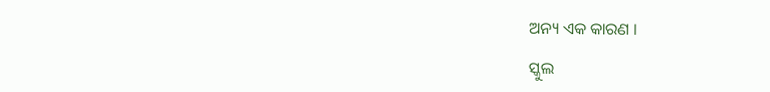ଅନ୍ୟ ଏକ କାରଣ ।

ସ୍କୁଲ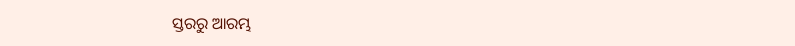ସ୍ତରରୁ ଆରମ୍ଭ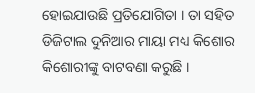ହୋଇଯାଉଛି ପ୍ରତିଯୋଗିତା । ତା ସହିତ ଡିଜିଟାଲ ଦୁନିଆର ମାୟା ମଧ୍ୟ କିଶୋର କିଶୋରୀଙ୍କୁ ବାଟବଣା କରୁଛି ।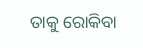ତାକୁ ରୋକିବା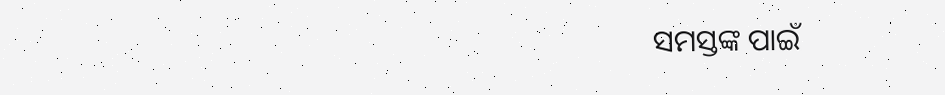ସମସ୍ତଙ୍କ ପାଇଁ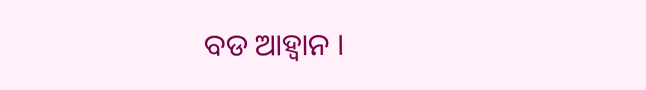ବଡ ଆହ୍ୱାନ ।